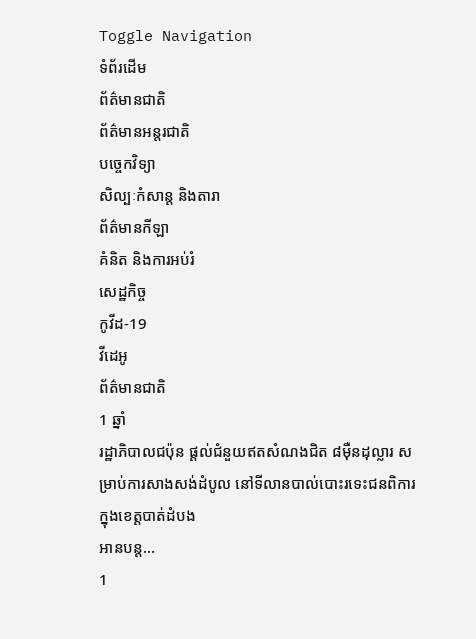Toggle Navigation
ទំព័រដើម
ព័ត៌មានជាតិ
ព័ត៌មានអន្តរជាតិ
បច្ចេកវិទ្យា
សិល្បៈកំសាន្ត និងតារា
ព័ត៌មានកីឡា
គំនិត និងការអប់រំ
សេដ្ឋកិច្ច
កូវីដ-19
វីដេអូ
ព័ត៌មានជាតិ
1 ឆ្នាំ
រដ្ឋាភិបាលជប៉ុន ផ្តល់ជំនួយឥតសំណងជិត ៨ម៉ឺនដុល្លារ សម្រាប់ការសាងសង់ដំបូល នៅទីលានបាល់បោះរទេះជនពិការ ក្នុងខេត្តបាត់ដំបង
អានបន្ត...
1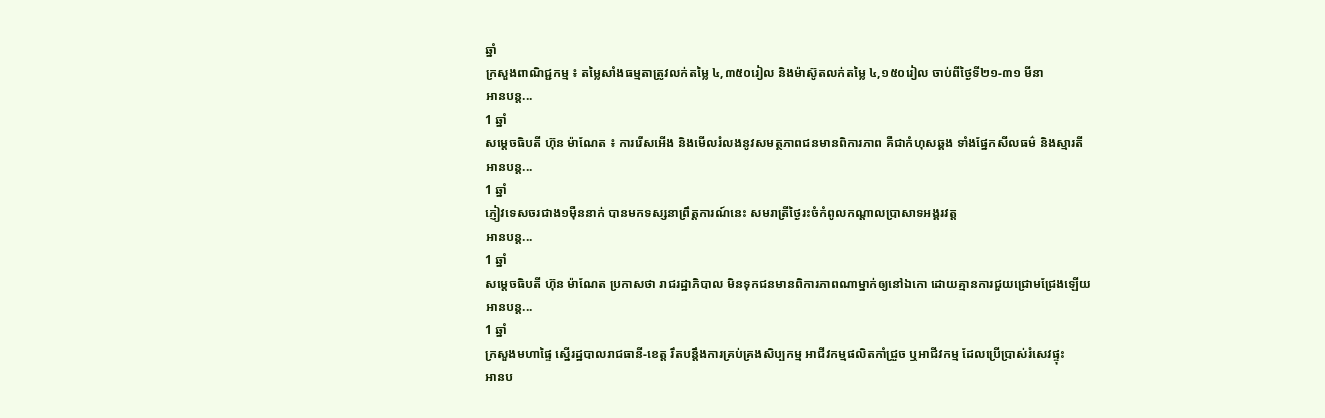ឆ្នាំ
ក្រសួងពាណិជ្ជកម្ម ៖ តម្លៃសាំងធម្មតាត្រូវលក់តម្លៃ ៤,៣៥០រៀល និងម៉ាស៊ូតលក់តម្លៃ ៤,១៥០រៀល ចាប់ពីថ្ងៃទី២១-៣១ មីនា
អានបន្ត...
1 ឆ្នាំ
សម្ដេចធិបតី ហ៊ុន ម៉ាណែត ៖ ការរើសអើង និងមើលរំលងនូវសមត្ថភាពជនមានពិការភាព គឺជាកំហុសឆ្គង ទាំងផ្នែកសីលធម៌ និងស្មារតី
អានបន្ត...
1 ឆ្នាំ
ភ្ញៀវទេសចរជាង១ម៉ឺននាក់ បានមកទស្សនាព្រឹត្តការណ៍នេះ សមរាត្រីថ្ងៃរះចំកំពូលកណ្តាលប្រាសាទអង្គរវត្ត
អានបន្ត...
1 ឆ្នាំ
សម្ដេចធិបតី ហ៊ុន ម៉ាណែត ប្រកាសថា រាជរដ្ឋាភិបាល មិនទុកជនមានពិការភាពណាម្នាក់ឲ្យនៅឯកោ ដោយគ្មានការជួយជ្រោមជ្រែងឡើយ
អានបន្ត...
1 ឆ្នាំ
ក្រសួងមហាផ្ទៃ ស្នើរដ្ឋបាលរាជធានី-ខេត្ត រឹតបន្តឹងការគ្រប់គ្រងសិប្បកម្ម អាជីវកម្មផលិតកាំជ្រួច ឬអាជីវកម្ម ដែលប្រើប្រាស់រំសេវផ្ទុះ
អានប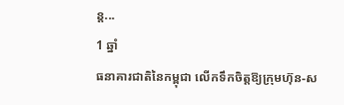ន្ត...
1 ឆ្នាំ
ធនាគារជាតិនៃកម្ពុជា លើកទឹកចិត្តឱ្យក្រុមហ៊ុន-ស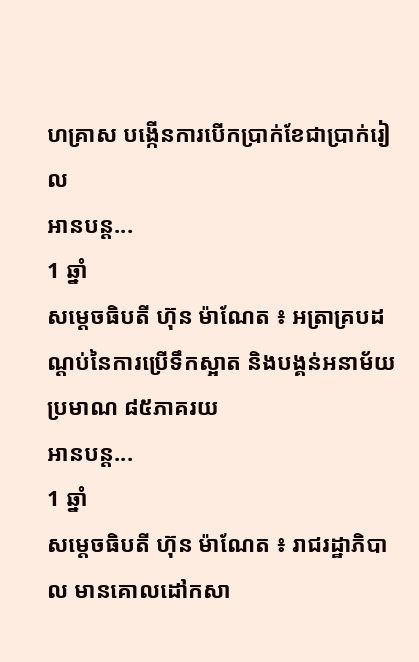ហគ្រាស បង្កើនការបើកប្រាក់ខែជាប្រាក់រៀល
អានបន្ត...
1 ឆ្នាំ
សម្ដេចធិបតី ហ៊ុន ម៉ាណែត ៖ អត្រាគ្របដណ្ដប់នៃការប្រើទឹកស្អាត និងបង្គន់អនាម័យ ប្រមាណ ៨៥ភាគរយ
អានបន្ត...
1 ឆ្នាំ
សម្ដេចធិបតី ហ៊ុន ម៉ាណែត ៖ រាជរដ្ឋាភិបាល មានគោលដៅកសា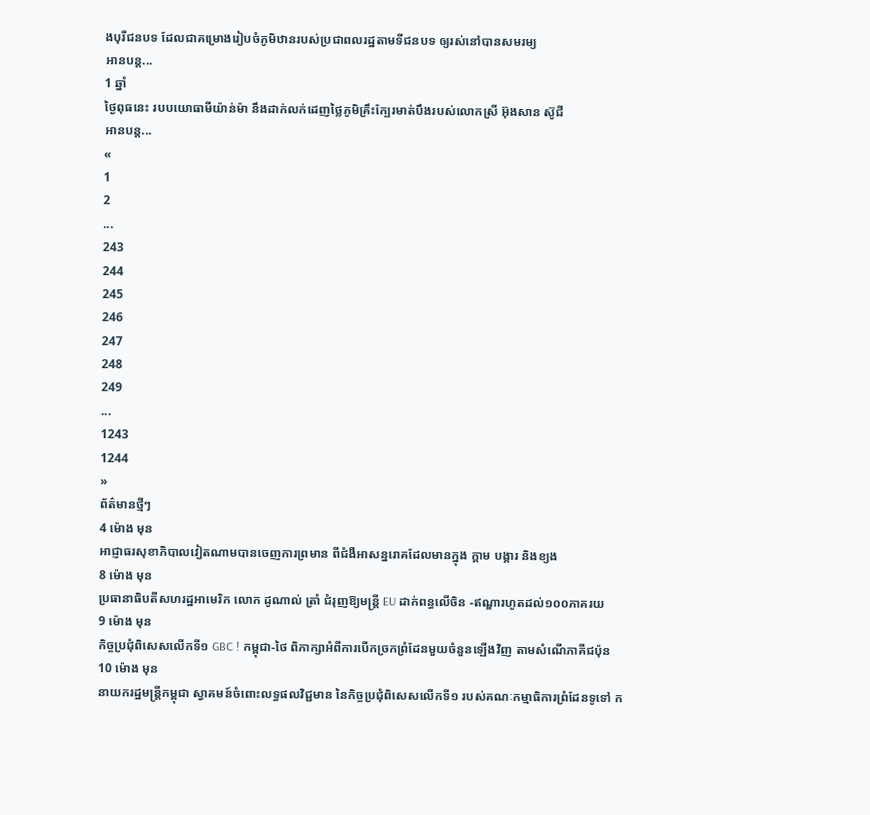ងបុរីជនបទ ដែលជាគម្រោងរៀបចំភូមិឋានរបស់ប្រជាពលរដ្ឋតាមទីជនបទ ឲ្យរស់នៅបានសមរម្យ
អានបន្ត...
1 ឆ្នាំ
ថ្ងៃពុធនេះ របបយោធាមីយ៉ាន់ម៉ា នឹងដាក់លក់ដេញថ្លៃភូមិគ្រឹះក្បែរមាត់បឹងរបស់លោកស្រី អ៊ុងសាន ស៊ូជី
អានបន្ត...
«
1
2
...
243
244
245
246
247
248
249
...
1243
1244
»
ព័ត៌មានថ្មីៗ
4 ម៉ោង មុន
អាជ្ញាធរសុខាភិបាលវៀតណាមបានចេញការព្រមាន ពីជំងឺអាសន្នរោគដែលមានក្នុង ក្ដាម បង្គារ និងខ្យង
8 ម៉ោង មុន
ប្រធានាធិបតីសហរដ្ឋអាមេរិក លោក ដូណាល់ ត្រាំ ជំរុញឱ្យមន្ត្រី EU ដាក់ពន្ធលើចិន -ឥណ្ឌារហូតដល់១០០ភាគរយ
9 ម៉ោង មុន
កិច្ចប្រជុំពិសេសលើកទី១ GBC ! កម្ពុជា-ថៃ ពិភាក្សាអំពីការបើកច្រកព្រំដែនមួយចំនួនឡើងវិញ តាមសំណើភាគីជប៉ុន
10 ម៉ោង មុន
នាយករដ្ឋមន្ដ្រីកម្ពុជា ស្វាគមន៍ចំពោះលទ្ធផលវិជ្ជមាន នៃកិច្ចប្រជុំពិសេសលើកទី១ របស់គណៈកម្មាធិការព្រំដែនទូទៅ ក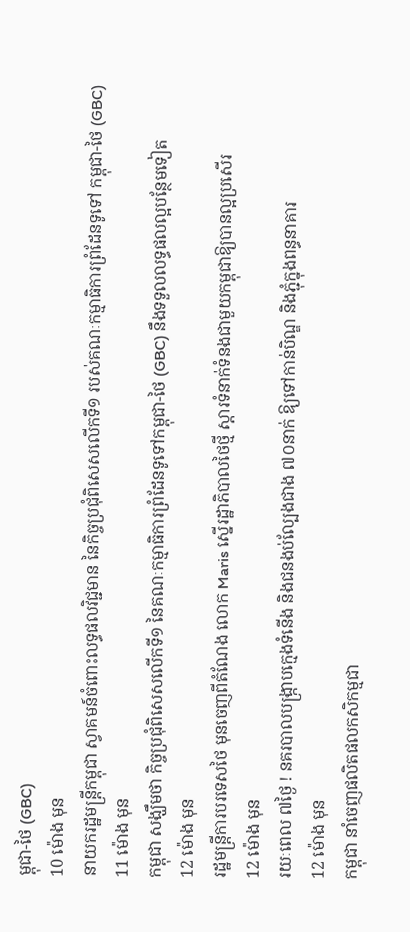ម្ពុជា-ថៃ (GBC)
10 ម៉ោង មុន
នាយករដ្ឋមន្ដ្រីកម្ពុជា ស្វាគមន៍ចំពោះលទ្ធផលវិជ្ជមាន នៃកិច្ចប្រជុំពិសេសលើកទី១ របស់គណៈកម្មាធិការព្រំដែនទូទៅ កម្ពុជា-ថៃ (GBC)
11 ម៉ោង មុន
កម្ពុជា សង្ឃឹមថា កិច្ចប្រជុំពិសេសលើកទី១ នៃគណៈកម្មាធិការព្រំដែនទូទៅកម្ពុជា-ថៃ (GBC) នឹងទទួលលទ្ធផលល្អបន្ថែមទៀត
12 ម៉ោង មុន
រដ្ឋមន្ត្រីការបរទេសថៃ មុនចេញពីតំណែង លោក Maris ស្នើរដ្ឋាភិបាលថៃថ្មី ស្តារទំនាក់ទំនងជាមួយកម្ពុជាឱ្យបានល្អប្រសើរ
12 ម៉ោង មុន
រយៈពេល ៧ថ្ងៃ ! នគរបាលបង្ក្រាបក្មេងទំនើង និងជនងប់ល្បែងជាង ៧០នាក់ ឱ្យទៅកាន់បិណ្ឌ និងភ្ជុំក្នុងពន្ធនាគារ
12 ម៉ោង មុន
កម្ពុជា នាំចេញផលិតផលកសិកម្មជា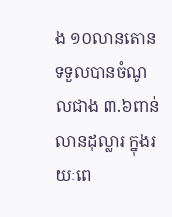ង ១០លានតោន ទទួលបានចំណូលជាង ៣.៦ពាន់លានដុល្លារ ក្នុងរយៈពេ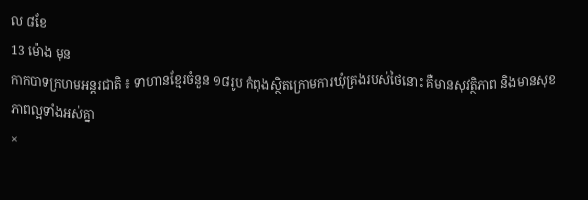ល ៨ខែ
13 ម៉ោង មុន
កាកបាទក្រហមអន្តរជាតិ ៖ ទាហានខ្មែរចំនួន ១៨រូប កំពុងស្ថិតក្រោមការឃុំគ្រងរបស់ថៃនោះ គឺមានសុវត្ថិភាព និងមានសុខភាពល្អទាំងអស់គ្នា
×